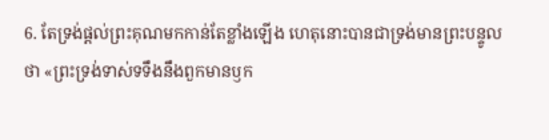6. តែទ្រង់ផ្តល់ព្រះគុណមកកាន់តែខ្លាំងឡើង ហេតុនោះបានជាទ្រង់មានព្រះបន្ទូលថា «ព្រះទ្រង់ទាស់ទទឹងនឹងពួកមានឫក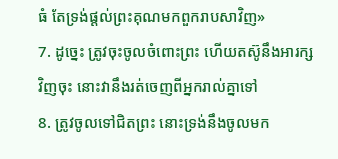ធំ តែទ្រង់ផ្តល់ព្រះគុណមកពួករាបសាវិញ»
7. ដូច្នេះ ត្រូវចុះចូលចំពោះព្រះ ហើយតស៊ូនឹងអារក្សវិញចុះ នោះវានឹងរត់ចេញពីអ្នករាល់គ្នាទៅ
8. ត្រូវចូលទៅជិតព្រះ នោះទ្រង់នឹងចូលមក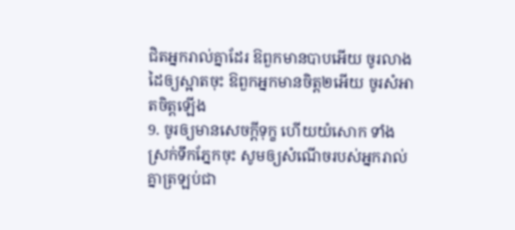ជិតអ្នករាល់គ្នាដែរ ឱពួកមានបាបអើយ ចូរលាងដៃឲ្យស្អាតចុះ ឱពួកអ្នកមានចិត្ត២អើយ ចូរសំអាតចិត្តឡើង
9. ចូរឲ្យមានសេចក្ដីទុក្ខ ហើយយំសោក ទាំងស្រក់ទឹកភ្នែកចុះ សូមឲ្យសំណើចរបស់អ្នករាល់គ្នាត្រឡប់ជា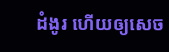ដំងូរ ហើយឲ្យសេច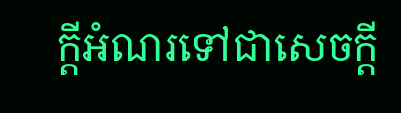ក្ដីអំណរទៅជាសេចក្ដី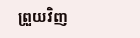ព្រួយវិញ